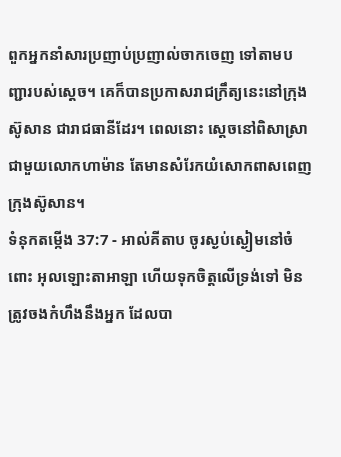ពួកអ្នកនាំសារប្រញាប់ប្រញាល់ចាកចេញ ទៅតាមបញ្ជារបស់ស្ដេច។ គេក៏បានប្រកាសរាជក្រឹត្យនេះនៅក្រុងស៊ូសាន ជារាជធានីដែរ។ ពេលនោះ ស្តេចនៅពិសាស្រាជាមួយលោកហាម៉ាន តែមានសំរែកយំសោកពាសពេញក្រុងស៊ូសាន។
ទំនុកតម្កើង 37:7 - អាល់គីតាប ចូរស្ងប់ស្ងៀមនៅចំពោះ អុលឡោះតាអាឡា ហើយទុកចិត្តលើទ្រង់ទៅ មិនត្រូវចងកំហឹងនឹងអ្នក ដែលបា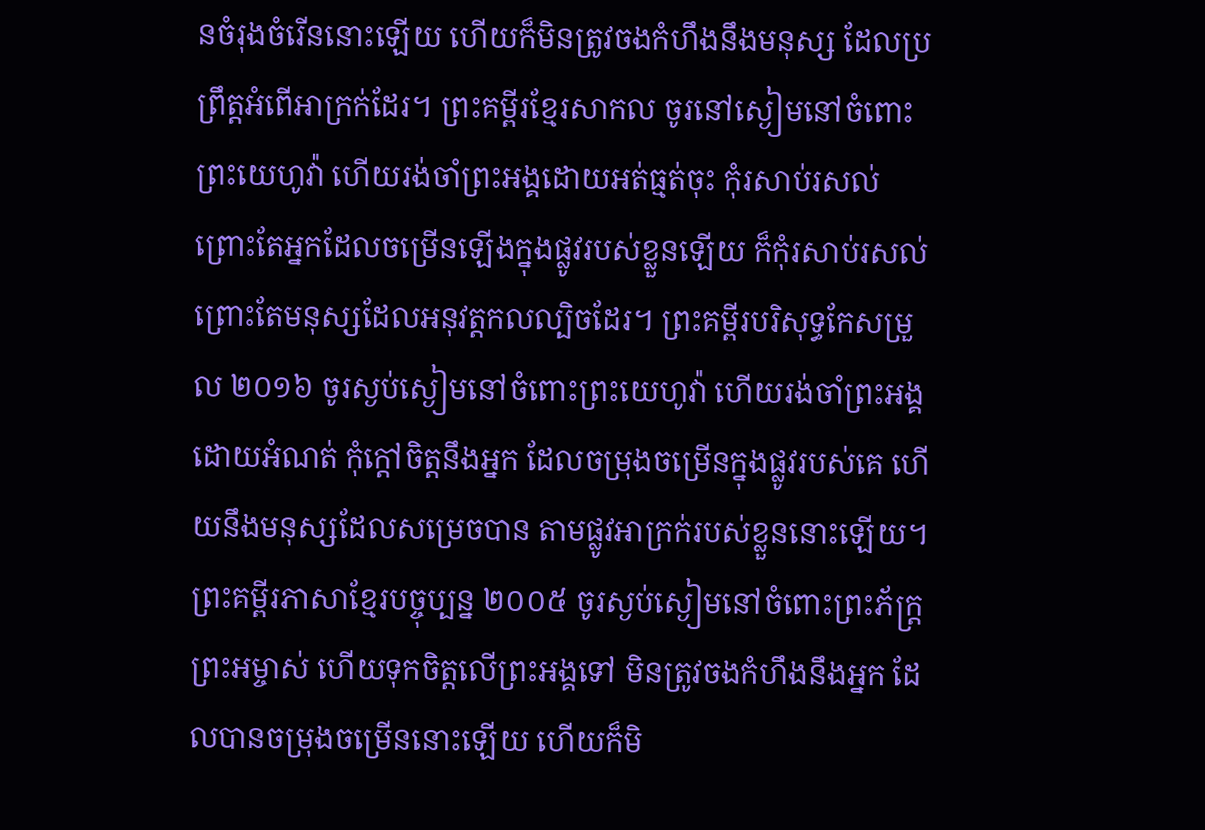នចំរុងចំរើននោះឡើយ ហើយក៏មិនត្រូវចងកំហឹងនឹងមនុស្ស ដែលប្រព្រឹត្តអំពើអាក្រក់ដែរ។ ព្រះគម្ពីរខ្មែរសាកល ចូរនៅស្ងៀមនៅចំពោះព្រះយេហូវ៉ា ហើយរង់ចាំព្រះអង្គដោយអត់ធ្មត់ចុះ កុំរសាប់រសល់ព្រោះតែអ្នកដែលចម្រើនឡើងក្នុងផ្លូវរបស់ខ្លួនឡើយ ក៏កុំរសាប់រសល់ព្រោះតែមនុស្សដែលអនុវត្តកលល្បិចដែរ។ ព្រះគម្ពីរបរិសុទ្ធកែសម្រួល ២០១៦ ចូរស្ងប់ស្ងៀមនៅចំពោះព្រះយេហូវ៉ា ហើយរង់ចាំព្រះអង្គដោយអំណត់ កុំក្តៅចិត្តនឹងអ្នក ដែលចម្រុងចម្រើនក្នុងផ្លូវរបស់គេ ហើយនឹងមនុស្សដែលសម្រេចបាន តាមផ្លូវអាក្រក់របស់ខ្លួននោះឡើយ។ ព្រះគម្ពីរភាសាខ្មែរបច្ចុប្បន្ន ២០០៥ ចូរស្ងប់ស្ងៀមនៅចំពោះព្រះភ័ក្ត្រព្រះអម្ចាស់ ហើយទុកចិត្តលើព្រះអង្គទៅ មិនត្រូវចងកំហឹងនឹងអ្នក ដែលបានចម្រុងចម្រើននោះឡើយ ហើយក៏មិ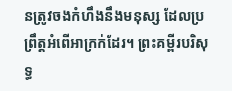នត្រូវចងកំហឹងនឹងមនុស្ស ដែលប្រព្រឹត្តអំពើអាក្រក់ដែរ។ ព្រះគម្ពីរបរិសុទ្ធ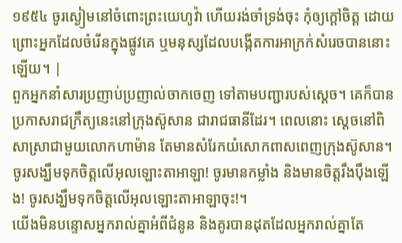១៩៥៤ ចូរស្ងៀមនៅចំពោះព្រះយេហូវ៉ា ហើយរង់ចាំទ្រង់ចុះ កុំឲ្យក្តៅចិត្ត ដោយព្រោះអ្នកដែលចំរើនក្នុងផ្លូវគេ ឬមនុស្សដែលបង្កើតការអាក្រក់សំរេចបាននោះឡើយ។ |
ពួកអ្នកនាំសារប្រញាប់ប្រញាល់ចាកចេញ ទៅតាមបញ្ជារបស់ស្ដេច។ គេក៏បានប្រកាសរាជក្រឹត្យនេះនៅក្រុងស៊ូសាន ជារាជធានីដែរ។ ពេលនោះ ស្តេចនៅពិសាស្រាជាមួយលោកហាម៉ាន តែមានសំរែកយំសោកពាសពេញក្រុងស៊ូសាន។
ចូរសង្ឃឹមទុកចិត្តលើអុលឡោះតាអាឡា! ចូរមានកម្លាំង និងមានចិត្តរឹងប៉ឹងឡើង! ចូរសង្ឃឹមទុកចិត្តលើអុលឡោះតាអាឡាចុះ!។
យើងមិនបន្ទោសអ្នករាល់គ្នាអំពីជំនូន និងគូរបានដុតដែលអ្នករាល់គ្នាតែ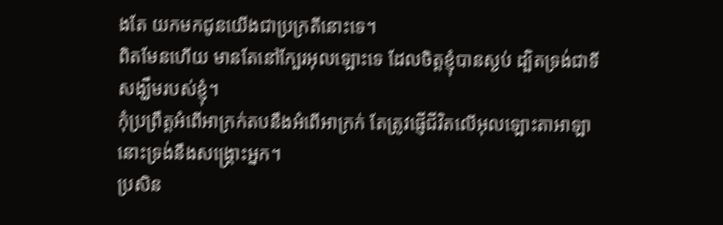ងតែ យកមកជូនយើងជាប្រក្រតីនោះទេ។
ពិតមែនហើយ មានតែនៅក្បែរអុលឡោះទេ ដែលចិត្តខ្ញុំបានស្ងប់ ដ្បិតទ្រង់ជាទីសង្ឃឹមរបស់ខ្ញុំ។
កុំប្រព្រឹត្តអំពើអាក្រក់តបនឹងអំពើអាក្រក់ តែត្រូវផ្ញើជីវិតលើអុលឡោះតាអាឡា នោះទ្រង់នឹងសង្គ្រោះអ្នក។
ប្រសិន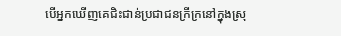បើអ្នកឃើញគេជិះជាន់ប្រជាជនក្រីក្រនៅក្នុងស្រុ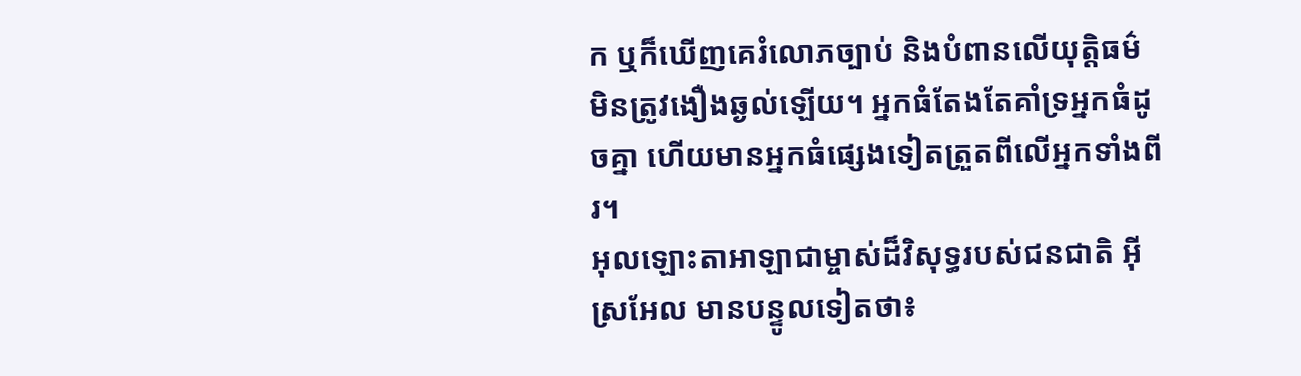ក ឬក៏ឃើញគេរំលោភច្បាប់ និងបំពានលើយុត្តិធម៌ មិនត្រូវងឿងឆ្ងល់ឡើយ។ អ្នកធំតែងតែគាំទ្រអ្នកធំដូចគ្នា ហើយមានអ្នកធំផ្សេងទៀតត្រួតពីលើអ្នកទាំងពីរ។
អុលឡោះតាអាឡាជាម្ចាស់ដ៏វិសុទ្ធរបស់ជនជាតិ អ៊ីស្រអែល មានបន្ទូលទៀតថា៖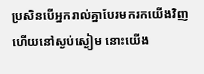ប្រសិនបើអ្នករាល់គ្នាបែរមករកយើងវិញ ហើយនៅស្ងប់ស្ងៀម នោះយើង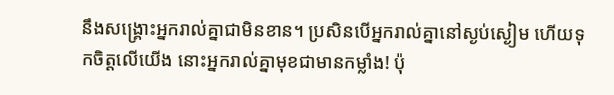នឹងសង្គ្រោះអ្នករាល់គ្នាជាមិនខាន។ ប្រសិនបើអ្នករាល់គ្នានៅស្ងប់ស្ងៀម ហើយទុកចិត្តលើយើង នោះអ្នករាល់គ្នាមុខជាមានកម្លាំង! ប៉ុ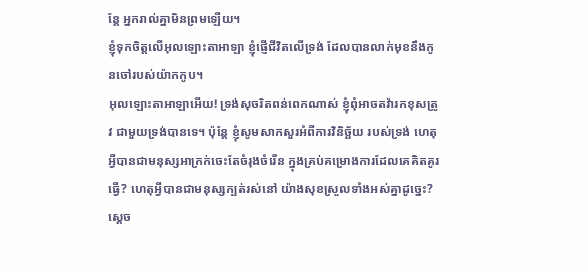ន្តែ អ្នករាល់គ្នាមិនព្រមឡើយ។
ខ្ញុំទុកចិត្តលើអុលឡោះតាអាឡា ខ្ញុំផ្ញើជីវិតលើទ្រង់ ដែលបានលាក់មុខនឹងកូនចៅរបស់យ៉ាកកូប។
អុលឡោះតាអាឡាអើយ! ទ្រង់សុចរិតពន់ពេកណាស់ ខ្ញុំពុំអាចតវ៉ារកខុសត្រូវ ជាមួយទ្រង់បានទេ។ ប៉ុន្តែ ខ្ញុំសូមសាកសួរអំពីការវិនិច្ឆ័យ របស់ទ្រង់ ហេតុអ្វីបានជាមនុស្សអាក្រក់ចេះតែចំរុងចំរើន ក្នុងគ្រប់គម្រោងការដែលគេគិតគូរធ្វើ? ហេតុអ្វីបានជាមនុស្សក្បត់រស់នៅ យ៉ាងសុខស្រួលទាំងអស់គ្នាដូច្នេះ?
ស្ដេច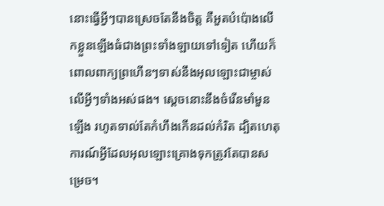នោះធ្វើអ្វីៗបានស្រេចតែនឹងចិត្ត គឺអួតបំប៉ោងលើកខ្លួនឡើងធំជាងព្រះទាំងឡាយទៅទៀត ហើយក៏ពោលពាក្យព្រហើនៗទាស់នឹងអុលឡោះជាម្ចាស់លើអ្វីៗទាំងអស់ផង។ ស្ដេចនោះនឹងចំរើនមាំមួនឡើង រហូតទាល់តែកំហឹងកើនដល់កំរិត ដ្បិតហេតុការណ៍អ្វីដែលអុលឡោះគ្រោងទុកត្រូវតែបានសម្រេច។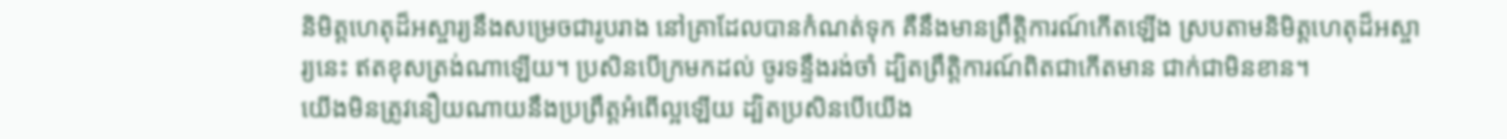និមិត្តហេតុដ៏អស្ចារ្យនឹងសម្រេចជារូបរាង នៅគ្រាដែលបានកំណត់ទុក គឺនឹងមានព្រឹត្តិការណ៍កើតឡើង ស្របតាមនិមិត្តហេតុដ៏អស្ចារ្យនេះ ឥតខុសត្រង់ណាឡើយ។ ប្រសិនបើក្រមកដល់ ចូរទន្ទឹងរង់ចាំ ដ្បិតព្រឹត្តិការណ៍ពិតជាកើតមាន ជាក់ជាមិនខាន។
យើងមិនត្រូវនឿយណាយនឹងប្រព្រឹត្ដអំពើល្អឡើយ ដ្បិតប្រសិនបើយើង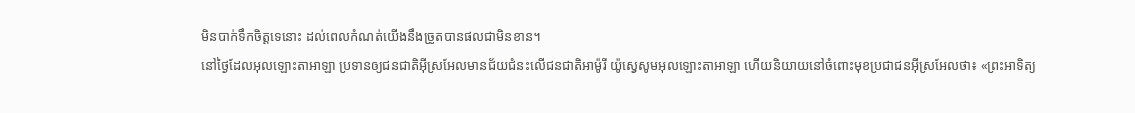មិនបាក់ទឹកចិត្ដទេនោះ ដល់ពេលកំណត់យើងនឹងច្រូតបានផលជាមិនខាន។
នៅថ្ងៃដែលអុលឡោះតាអាឡា ប្រទានឲ្យជនជាតិអ៊ីស្រអែលមានជ័យជំនះលើជនជាតិអាម៉ូរី យ៉ូស្វេសូមអុលឡោះតាអាឡា ហើយនិយាយនៅចំពោះមុខប្រជាជនអ៊ីស្រអែលថា៖ «ព្រះអាទិត្យ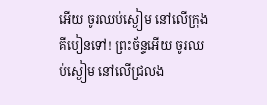អើយ ចូរឈប់ស្ងៀម នៅលើក្រុងគីបៀនទៅ! ព្រះច័ន្ទអើយ ចូរឈប់ស្ងៀម នៅលើជ្រលង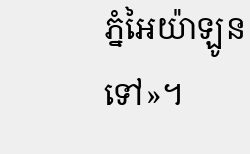ភ្នំអៃយ៉ាឡូនទៅ»។